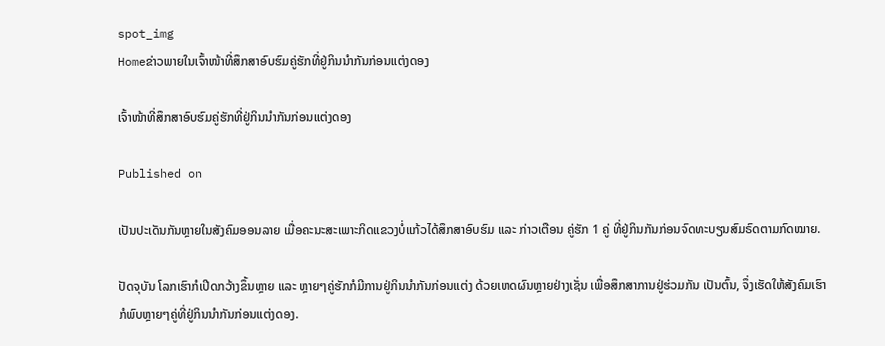spot_img
Homeຂ່າວພາຍໃນເຈົ້າໜ້າທີ່ສຶກສາອົບຮົມຄູ່ຮັກທີ່ຢູ່ກິນນຳກັນກ່ອນແຕ່ງດອງ

ເຈົ້າໜ້າທີ່ສຶກສາອົບຮົມຄູ່ຮັກທີ່ຢູ່ກິນນຳກັນກ່ອນແຕ່ງດອງ

Published on

ເປັນປະເດັນກັນຫຼາຍໃນສັງຄົມອອນລາຍ ເມື່ອຄະນະສະເພາະກິດແຂວງບໍ່ແກ້ວໄດ້ສຶກສາອົບຮົມ ແລະ ກ່າວເຕືອນ ຄູ່ຮັກ 1 ຄູ່ ທີ່ຢູ່ກິນກັນກ່ອນຈົດທະບຽນສົມຣົດຕາມກົດໝາຍ.

ປັດຈຸບັນ ໂລກເຮົາກໍເປີດກວ້າງຂຶ້ນຫຼາຍ ແລະ ຫຼາຍໆຄູ່ຮັກກໍມີການຢູ່ກິນນຳກັນກ່ອນແຕ່ງ ດ້ວຍເຫດຜົນຫຼາຍຢ່າງເຊັ່ນ ເພື່ອສຶກສາການຢູ່ຮ່ວມກັນ ເປັນຕົ້ນ, ຈຶ່ງເຮັດໃຫ້ສັງຄົມເຮົາກໍພົບຫຼາຍໆຄູ່ທີ່ຢູ່ກິນນຳກັນກ່ອນແຕ່ງດອງ.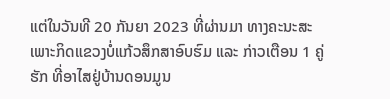ແຕ່ໃນວັນທີ 20 ກັນຍາ 2023 ທີ່ຜ່ານມາ ທາງຄະນະສະເພາະກິດແຂວງບໍ່ແກ້ວສຶກສາອົບຮົມ ແລະ ກ່າວເຕືອນ 1 ຄູ່ຮັກ ທີ່ອາໄສຢູ່ບ້ານດອນມູນ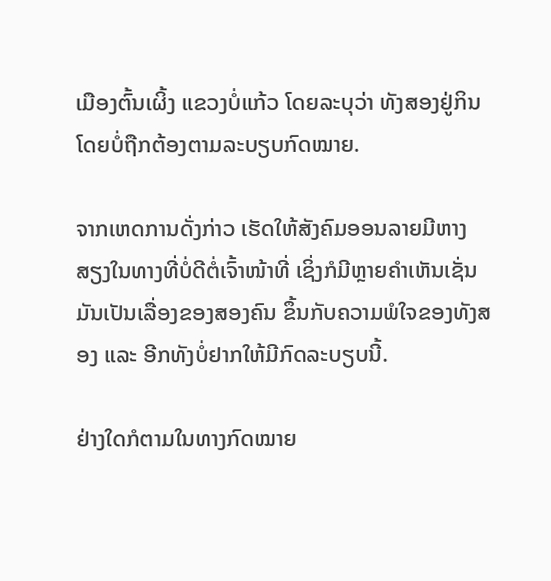ເມືອງຕົ້ນເຜິ້ງ ແຂວງບໍ່ແກ້ວ ໂດຍລະບຸວ່າ ທັງສອງຢູ່ກິນໂດຍບໍ່ຖືກຕ້ອງຕາມລະບຽບກົດໝາຍ.

ຈາກເຫດການດັ່ງກ່າວ ເຮັດໃຫ້ສັງຄົມອອນລາຍມີຫາງສຽງໃນທາງທີ່ບໍ່ດີຕໍ່ເຈົ້າໜ້າທີ່ ເຊິ່ງກໍມີຫຼາຍຄຳເຫັນເຊັ່ນ ມັນເປັນເລື່ອງຂອງສອງຄົນ ຂຶ້ນກັບຄວາມພໍໃຈຂອງທັງສອງ ແລະ ອີກທັງບໍ່ຢາກໃຫ້ມີກົດລະບຽບນີ້.

ຢ່າງໃດກໍຕາມໃນທາງກົດໝາຍ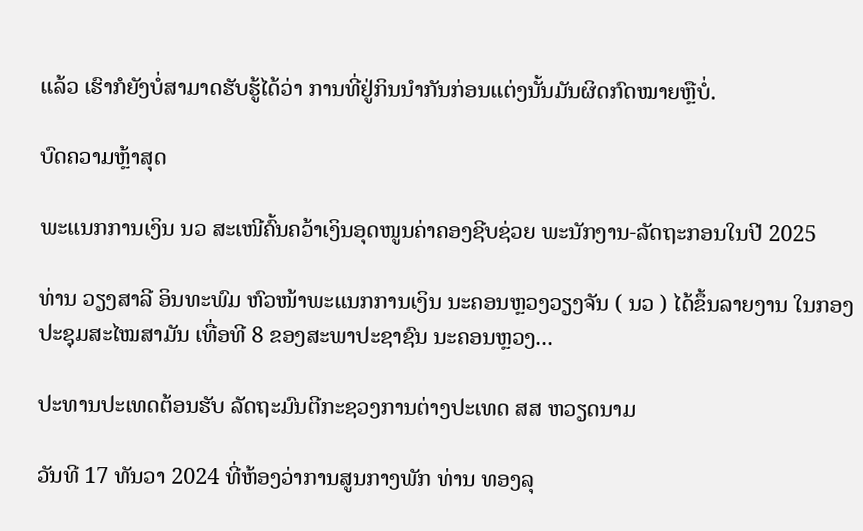ແລ້ວ ເຮົາກໍຍັງບໍ່ສາມາດຮັບຮູ້ໄດ້ວ່າ ການທີ່ຢູ່ກິນນຳກັນກ່ອນແຕ່ງນັ້ນມັນຜິດກົດໝາຍຫຼືບໍ່.

ບົດຄວາມຫຼ້າສຸດ

ພະແນກການເງິນ ນວ ສະເໜີຄົ້ນຄວ້າເງິນອຸດໜູນຄ່າຄອງຊີບຊ່ວຍ ພະນັກງານ-ລັດຖະກອນໃນປີ 2025

ທ່ານ ວຽງສາລີ ອິນທະພົມ ຫົວໜ້າພະແນກການເງິນ ນະຄອນຫຼວງວຽງຈັນ ( ນວ ) ໄດ້ຂຶ້ນລາຍງານ ໃນກອງປະຊຸມສະໄໝສາມັນ ເທື່ອທີ 8 ຂອງສະພາປະຊາຊົນ ນະຄອນຫຼວງ...

ປະທານປະເທດຕ້ອນຮັບ ລັດຖະມົນຕີກະຊວງການຕ່າງປະເທດ ສສ ຫວຽດນາມ

ວັນທີ 17 ທັນວາ 2024 ທີ່ຫ້ອງວ່າການສູນກາງພັກ ທ່ານ ທອງລຸ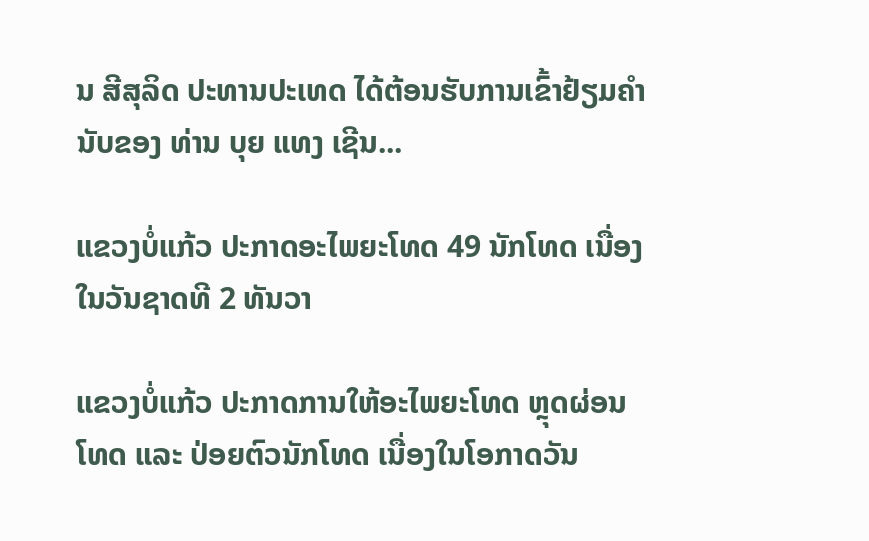ນ ສີສຸລິດ ປະທານປະເທດ ໄດ້ຕ້ອນຮັບການເຂົ້າຢ້ຽມຄຳນັບຂອງ ທ່ານ ບຸຍ ແທງ ເຊີນ...

ແຂວງບໍ່ແກ້ວ ປະກາດອະໄພຍະໂທດ 49 ນັກໂທດ ເນື່ອງໃນວັນຊາດທີ 2 ທັນວາ

ແຂວງບໍ່ແກ້ວ ປະກາດການໃຫ້ອະໄພຍະໂທດ ຫຼຸດຜ່ອນໂທດ ແລະ ປ່ອຍຕົວນັກໂທດ ເນື່ອງໃນໂອກາດວັນ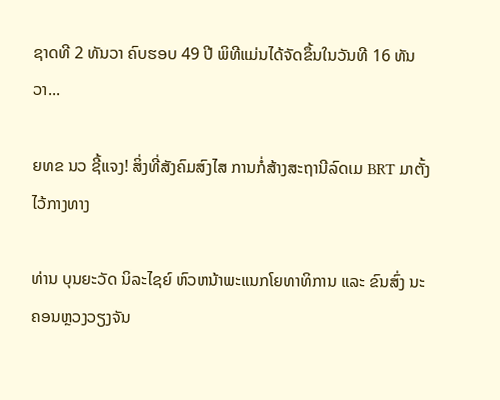ຊາດທີ 2 ທັນວາ ຄົບຮອບ 49 ປີ ພິທີແມ່ນໄດ້ຈັດຂຶ້ນໃນວັນທີ 16 ທັນວາ...

ຍທຂ ນວ ຊີ້ແຈງ! ສິ່ງທີ່ສັງຄົມສົງໄສ ການກໍ່ສ້າງສະຖານີລົດເມ BRT ມາຕັ້ງໄວ້ກາງທາງ

ທ່ານ ບຸນຍະວັດ ນິລະໄຊຍ໌ ຫົວຫນ້າພະແນກໂຍທາທິການ ແລະ ຂົນສົ່ງ ນະຄອນຫຼວງວຽງຈັນ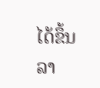ໄດ້ຂຶ້ນລາ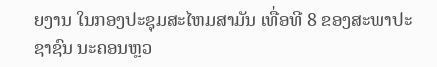ຍງານ ໃນກອງປະຊຸມສະໄຫມສາມັນ ເທື່ອທີ 8 ຂອງສະພາປະຊາຊົນ ນະຄອນຫຼວ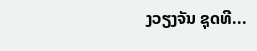ງວຽງຈັນ ຊຸດທີ...